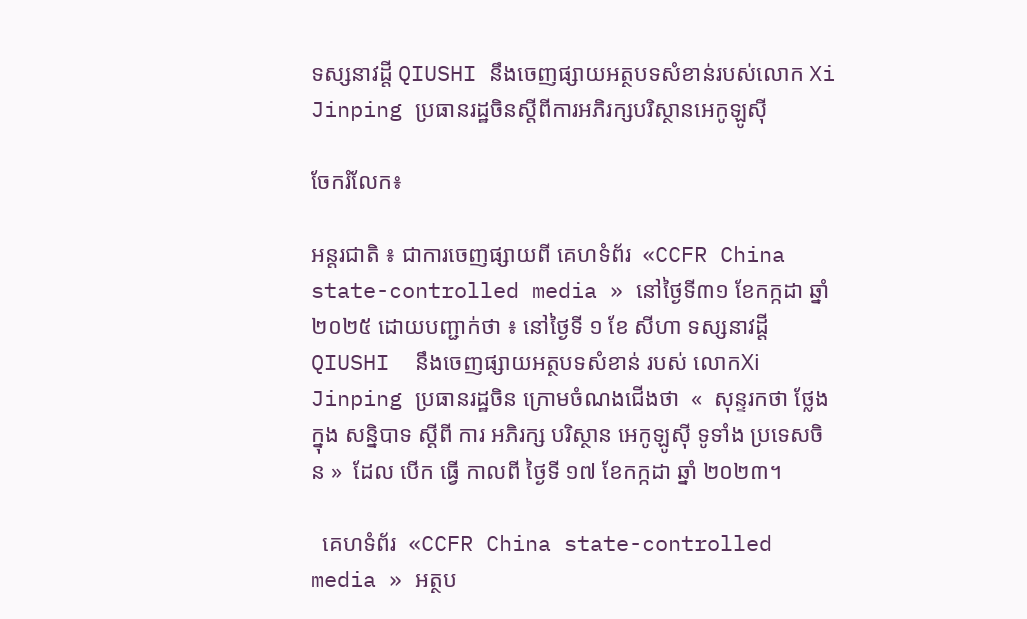ទស្សនាវដ្តី QIUSHI នឹងចេញផ្សាយអត្ថបទសំខាន់របស់លោក Xi Jinping ប្រធានរដ្ឋចិនស្តីពីការអភិរក្សបរិស្ថានអេកូឡូស៊ី

ចែករំលែក៖

អន្តរជាតិ ៖ ជាការចេញផ្សាយពី គេហទំព័រ  «CCFR China state-controlled media » នៅថ្ងៃទី៣១ ខែកក្កដា ឆ្នាំ២០២៥ ដោយបញ្ជាក់ថា ៖ នៅថ្ងៃទី ១ ខែ សីហា ទស្សនាវដ្តី QIUSHI  នឹងចេញផ្សាយអត្ថបទសំខាន់ របស់ លោកXi Jinping ប្រធានរដ្ឋចិន ក្រោមចំណងជើងថា  «  សុន្ទរកថា ថ្លែង ក្នុង សន្និបាទ ស្តីពី ការ អភិរក្ស បរិស្ថាន អេកូឡូស៊ី ទូទាំង ប្រទេសចិន »  ដែល បើក ធ្វើ កាលពី ថ្ងៃទី ១៧ ខែកក្កដា ឆ្នាំ ២០២៣។

  គេហទំព័រ  «CCFR China state-controlled media » អត្ថប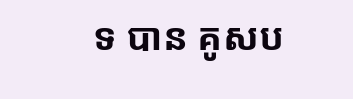ទ បាន គូសប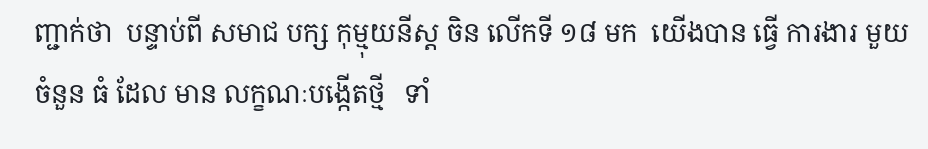ញ្ជាក់ថា  បន្ទាប់ពី សមាជ បក្ស កុម្មុយនីស្ត ចិន លើកទី ១៨ មក  យើងបាន ធ្វើ ការងារ មួយចំនួន ធំ ដែល មាន លក្ខណៈបង្កើតថ្មី   ទាំ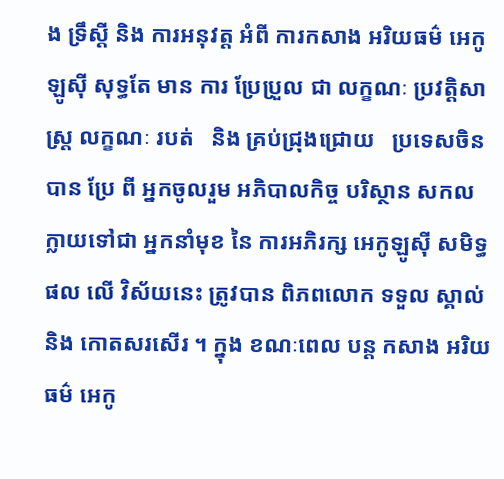ង ទ្រឹស្តី និង ការអនុវត្ត អំពី ការកសាង អរិយធម៌ អេកូឡូស៊ី សុទ្ធតែ មាន ការ ប្រែប្រួល ជា លក្ខណៈ ប្រវត្តិសាស្ត្រ លក្ខណៈ របត់   និង គ្រប់ជ្រុងជ្រោយ   ប្រទេសចិន បាន ប្រែ ពី អ្នកចូលរួម អភិបាលកិច្ច បរិស្ថាន សកល ក្លាយទៅជា អ្នកនាំមុខ នៃ ការអភិរក្ស អេកូឡូស៊ី សមិទ្ធផល លើ វិស័យនេះ ត្រូវបាន ពិភពលោក ទទួល ស្គាល់ និង កោតសរសើរ ។ ក្នុង ខណៈពេល បន្ត កសាង អរិយធម៌ អេកូ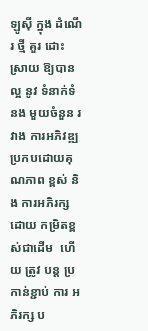ឡូស៊ី ក្នុង ដំណើរ ថ្មី គួរ ដោះស្រាយ ឱ្យបាន ល្អ នូវ ទំនាក់ទំនង មួយចំនួន រវាង ការអភិវឌ្ឍ ប្រកបដោយគុណភាព ខ្ពស់ និង ការអភិរក្ស ដោយ កម្រិតខ្ពស់ជាដើម  ហើយ ត្រូវ បន្ត ប្រកាន់ខ្ជាប់ ការ អភិរក្ស ប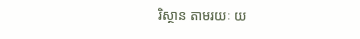រិស្ថាន តាមរយៈ យ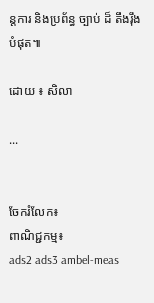ន្តការ និងប្រព័ន្ធ ច្បាប់ ដ៏ តឹងរ៉ឹង បំផុត៕

ដោយ ៖ សិលា

...


ចែករំលែក៖
ពាណិជ្ជកម្ម៖
ads2 ads3 ambel-meas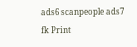ads6 scanpeople ads7 fk Print